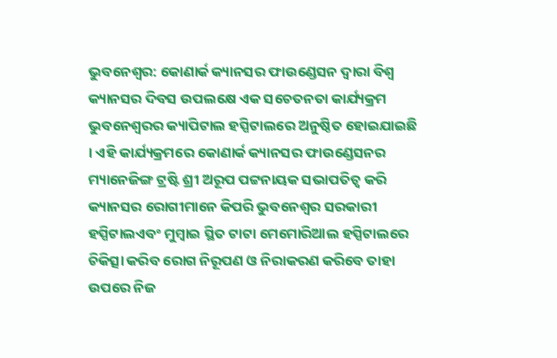ଭୁବନେଶ୍ୱର: କୋଣାର୍କ କ୍ୟାନସର ଫାଉଣ୍ଡେସନ ଦ୍ୱାରା ବିଶ୍ୱ କ୍ୟାନସର ଦିବସ ଉପଲକ୍ଷେ ଏକ ସଚେତନତା କାର୍ଯ୍ୟକ୍ରମ ଭୁବନେଶ୍ୱରର କ୍ୟାପିଟାଲ ହସ୍ପିଟାଲରେ ଅନୁଷ୍ଠିତ ହୋଇଯାଇଛି । ଏହି କାର୍ଯ୍ୟକ୍ରମରେ କୋଣାର୍କ କ୍ୟାନସର ଫାଉଣ୍ଡେସନର ମ୍ୟାନେଜିଙ୍ଗ ଟ୍ରଷ୍ଟି ଶ୍ରୀ ଅରୂପ ପଟ୍ଟନାୟକ ସଭାପତିତ୍ୱ କରି କ୍ୟାନସର ରୋଗୀମାନେ କିପରି ଭୁବନେଶ୍ୱର ସରକାରୀ ହସ୍ପିଟାଲଏବଂ ମୁମ୍ବାଇ ସ୍ଥିତ ଟାଟା ମେମୋରିଆଲ ହସ୍ପିଟାଲରେ ଚିକିତ୍ସା କରିବ ରୋଗ ନିରୂପଣ ଓ ନିରାକରଣ କରିବେ ତାହା ଉପରେ ନିଜ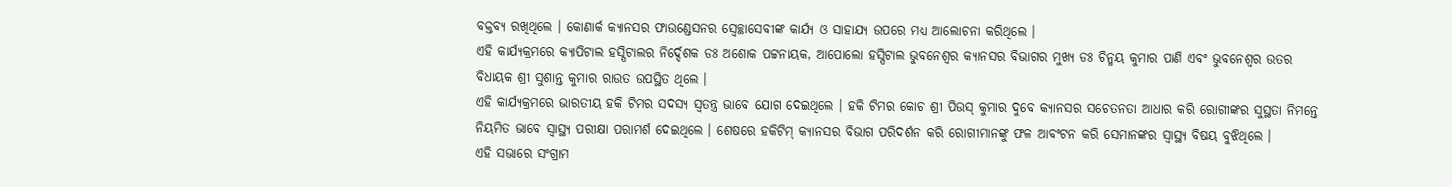ବକ୍ତବ୍ୟ ରଖିଥିଲେ । କୋଣାର୍କ କ୍ୟାନସର ଫାଉଣ୍ଡେସନର ସ୍ୱେଚ୍ଛାସେବୀଙ୍କ କାର୍ଯ୍ୟ ଓ ସାହାଯ୍ୟ ଉପରେ ମଧ୍ୟ ଆଲୋଚନା କରିଥିଲେ ।
ଏହି କାର୍ଯ୍ୟକ୍ରମରେ କ୍ୟାପିଟାଲ ହସ୍ପିଟାଲର ନିର୍ଦ୍ଦେଶକ ଡଃ ଅଶୋକ ପଟ୍ଟନାୟକ, ଆପୋଲୋ ହସ୍ପିଟାଲ ଭୁବନେଶ୍ୱର କ୍ୟାନସର ବିଭାଗର ମୁଖ୍ୟ ଡଃ ଚିନ୍ମୟ କୁମାର ପାଣି ଏବଂ ଭୁବନେଶ୍ୱର ଉତର ବିଧାୟକ ଶ୍ରୀ ସୁଶାନ୍ତ କୁମାର ରାଉତ ଉପସ୍ଥିତ ଥିଲେ ।
ଏହି କାର୍ଯ୍ୟକ୍ରମରେ ଭାରତୀୟ ହକି ଟିମର ସଦସ୍ୟ ସ୍ୱତନ୍ତ୍ର ଭାବେ ଯୋଗ ଦେଇଥିଲେ । ହକି ଟିମର କୋଚ ଶ୍ରୀ ପିଉସ୍ କୁମାର ଦୁବେ କ୍ୟାନସର ସଚେତନତା ଆଧାର କରି ରୋଗୀଙ୍କର ସୁସ୍ଥତା ନିମନ୍ତେ ନିୟମିତ ଭାବେ ସ୍ୱାସ୍ଥ୍ୟ ପରୀକ୍ଷା ପରାମର୍ଶ ଦେଇଥିଲେ । ଶେଷରେ ହକିଟିମ୍ କ୍ୟାନସର ବିଭାଗ ପରିଦର୍ଶନ କରି ରୋଗୀମାନଙ୍କୁ ଫଳ ଆବଂଟନ କରି ସେମାନଙ୍କର ସ୍ୱାସ୍ଥ୍ୟ ବିଷୟ ବୁଝିଥିଲେ ।
ଏହି ସଭାରେ ସଂଗ୍ରାମ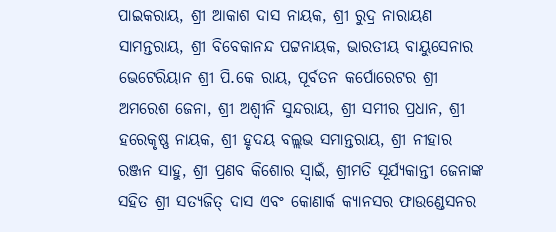ପାଇକରାୟ, ଶ୍ରୀ ଆକାଶ ଦାସ ନାୟକ, ଶ୍ରୀ ରୁଦ୍ର ନାରାୟଣ ସାମନ୍ତରାୟ, ଶ୍ରୀ ବିବେକାନନ୍ଦ ପଟ୍ଟନାୟକ, ଭାରତୀୟ ବାୟୁସେନାର ଭେଟେରିୟାନ ଶ୍ରୀ ପି.କେ ରାୟ, ପୂର୍ବତନ କର୍ପୋରେଟର ଶ୍ରୀ ଅମରେଶ ଜେନା, ଶ୍ରୀ ଅଶ୍ୱୀନି ସୁନ୍ଦରାୟ, ଶ୍ରୀ ସମୀର ପ୍ରଧାନ, ଶ୍ରୀ ହରେକୃଷ୍ଣ ନାୟକ, ଶ୍ରୀ ହୃଦୟ ବଲ୍ଲଭ ସମାନ୍ତରାୟ, ଶ୍ରୀ ନୀହାର ରଞ୍ଜନ ସାହୁ, ଶ୍ରୀ ପ୍ରଣବ କିଶୋର ସ୍ୱାଇଁ, ଶ୍ରୀମତି ସୂର୍ଯ୍ୟକାନ୍ତୀ ଜେନାଙ୍କ ସହିତ ଶ୍ରୀ ସତ୍ୟଜିତ୍ ଦାସ ଏବଂ କୋଣାର୍କ କ୍ୟାନସର ଫାଉଣ୍ଡେସନର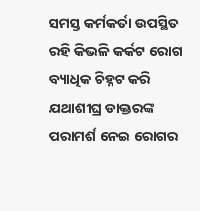ସମସ୍ତ କର୍ମକର୍ତା ଉପସ୍ଥିତ ରହି କିଭଳି କର୍କଟ ରୋଗ ବ୍ୟାଧିକ ଚିହ୍ନଟ କରି ଯଥାଶୀଘ୍ର ଡାକ୍ତରଙ୍କ ପରାମର୍ଶ ନେଇ ରୋଗର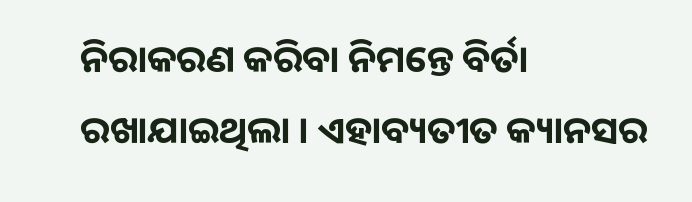ନିରାକରଣ କରିବା ନିମନ୍ତେ ବିର୍ତା ରଖାଯାଇଥିଲା । ଏହାବ୍ୟତୀତ କ୍ୟାନସର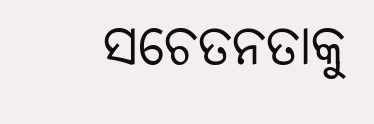ସଚେତନତାକୁ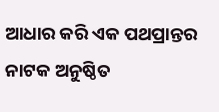ଆଧାର କରି ଏକ ପଥପ୍ରାନ୍ତର ନାଟକ ଅନୁଷ୍ଠିତ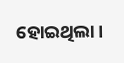ହୋଇଥିଲା ।